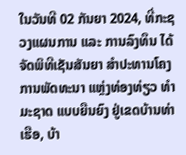ໃນວັນທີ 02 ກັນຍາ 2024, ທີ່ກະຊວງແຜນການ ແລະ ການລົງທຶນ ໄດ້ຈັດພິທີເຊັນສັນຍາ ສໍາປະທານໂຄງການພັດທະນາ ແຫຼ່ງທ່ອງທ່ຽວ ທຳມະຊາດ ແບບຍືນຍົງ ຢູ່ເຂດບ້ານທ່າເຮືອ, ບ້າ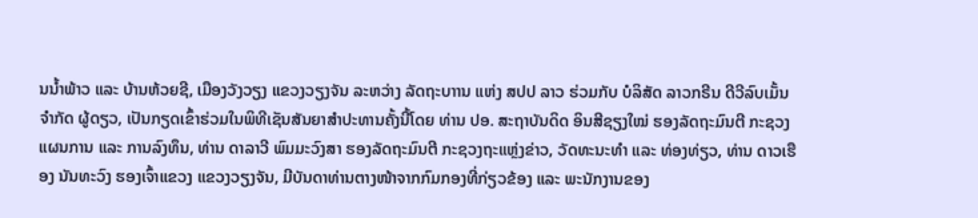ນນໍ້າພ້າວ ແລະ ບ້ານຫ້ວຍຊີ, ເມືອງວັງວຽງ ແຂວງວຽງຈັນ ລະຫວ່າງ ລັດຖະບາານ ແຫ່ງ ສປປ ລາວ ຮ່ວມກັບ ບໍລິສັດ ລາວກຣີນ ດີວີລົບເມັ້ນ ຈຳກັດ ຜູ້ດຽວ, ເປັນກຽດເຂົ້າຮ່ວມໃນພິທີເຊັນສັນຍາສຳປະທານຄັ້ງນີ້ໂດຍ ທ່ານ ປອ. ສະຖາບັນດິດ ອິນສີຊຽງໃໝ່ ຮອງລັດຖະມົນຕີ ກະຊວງແຜນການ ແລະ ການລົງທຶນ, ທ່ານ ດາລາວີ ພົມມະວົງສາ ຮອງລັດຖະມົນຕີ ກະຊວງຖະແຫຼ່ງຂ່າວ, ວັດທະນະທຳ ແລະ ທ່ອງທ່ຽວ, ທ່ານ ດາວເຮືອງ ນັນທະວົງ ຮອງເຈົ້າແຂວງ ແຂວງວຽງຈັນ, ມີບັນດາທ່ານຕາງໜ້າຈາກກົມກອງທີ່ກ່ຽວຂ້ອງ ແລະ ພະນັກງານຂອງ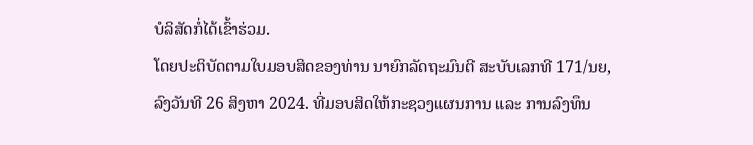ບໍລິສັດກໍ່ໄດ້ເຂົ້າຮ່ວມ.
ໂດຍປະຕິບັດຕາມໃບມອບສິດຂອງທ່ານ ນາຍົກລັດຖະມົນຕີ ສະບັບເລກທີ 171/ນຍ, ລົງວັນທີ 26 ສິງຫາ 2024. ທີ່ມອບສິດໃຫ້ກະຊວງແຜນການ ແລະ ການລົງທຶນ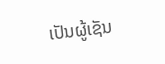ເປັນຜູ້ເຊັນ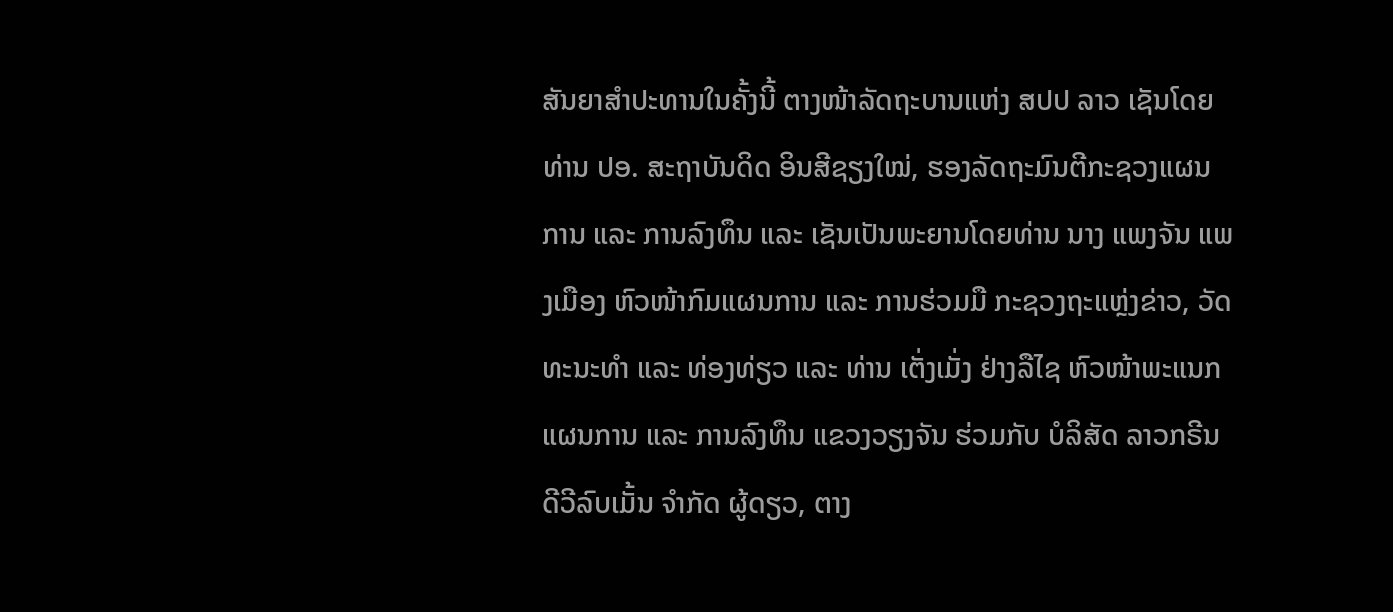ສັນຍາສຳປະທານໃນຄັ້ງນີ້ ຕາງໜ້າລັດຖະບານແຫ່ງ ສປປ ລາວ ເຊັນໂດຍ ທ່ານ ປອ. ສະຖາບັນດິດ ອິນສີຊຽງໃໝ່, ຮອງລັດຖະມົນຕີກະຊວງແຜນການ ແລະ ການລົງທຶນ ແລະ ເຊັນເປັນພະຍານໂດຍທ່ານ ນາງ ແພງຈັນ ແພງເມືອງ ຫົວໜ້າກົມແຜນການ ແລະ ການຮ່ວມມື ກະຊວງຖະແຫຼ່ງຂ່າວ, ວັດທະນະທຳ ແລະ ທ່ອງທ່ຽວ ແລະ ທ່ານ ເຕັ່ງເມັ່ງ ຢ່າງລືໄຊ ຫົວໜ້າພະແນກແຜນການ ແລະ ການລົງທຶນ ແຂວງວຽງຈັນ ຮ່ວມກັບ ບໍລິສັດ ລາວກຣີນ ດີວີລົບເມັ້ນ ຈຳກັດ ຜູ້ດຽວ, ຕາງ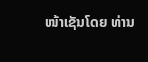ໜ້າເຊັນໂດຍ ທ່ານ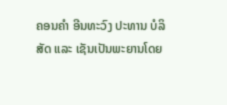ຄອນຄຳ ອີນທະວົງ ປະທານ ບໍລິສັດ ແລະ ເຊັນເປັນພະຍານໂດຍ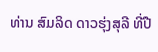ທ່ານ ສົມລິດ ດາວຮຸ່ງສຸລີ ທີ່ປື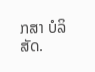ກສາ ບໍລິສັດ.